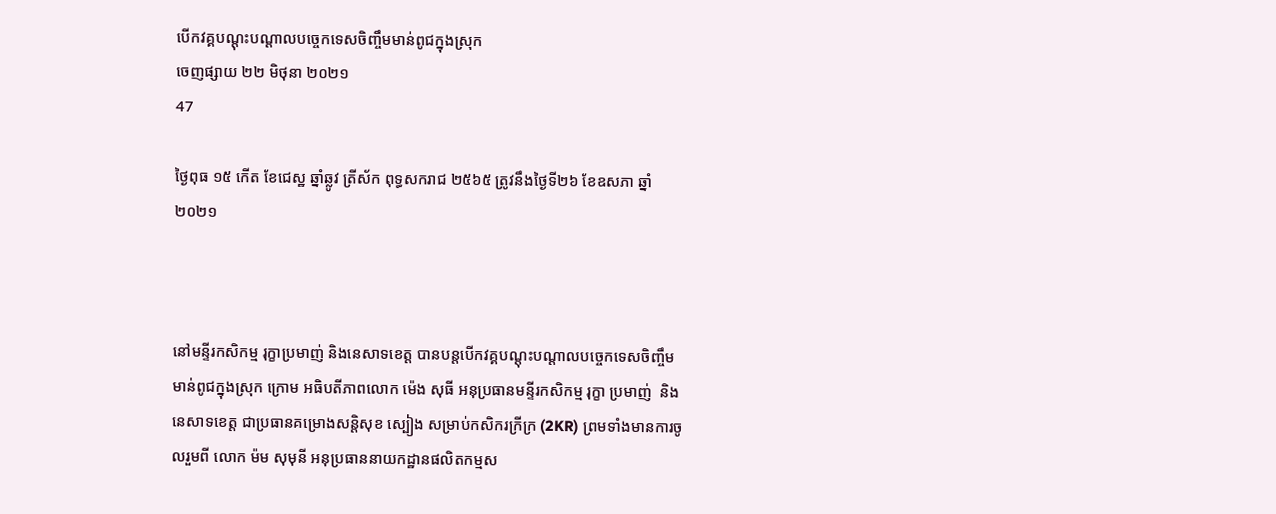បើកវគ្គបណ្តុះបណ្ដាលបច្ចេកទេសចិញ្ចឹមមាន់ពូជក្នុងស្រុក
ចេញផ្សាយ ២២ មិថុនា ២០២១
47

ថ្ងៃពុធ ១៥ កើត ខែជេស្ឋ ឆ្នាំឆ្លូវ ត្រីស័ក ពុទ្ធសករាជ ២៥៦៥ ត្រូវនឹងថ្ងៃទី២៦ ខែឧសភា ឆ្នាំ២០២១



នៅមន្ទីរកសិកម្ម រុក្ខាប្រមាញ់ និងនេសាទខេត្ត បានបន្តបើកវគ្គបណ្តុះបណ្ដាលបច្ចេកទេសចិញ្ចឹមមាន់ពូជក្នុងស្រុក ក្រោម អធិបតីភាពលោក ម៉េង សុធី អនុប្រធានមន្ទីរកសិកម្ម រុក្ខា ប្រមាញ់  និងនេសាទខេត្ត ជាប្រធានគម្រោងសន្តិសុខ ស្បៀង សម្រាប់កសិករក្រីក្រ (2KR) ព្រមទាំងមានការចូលរួមពី លោក ម៉ម សុមុនី អនុប្រធាននាយកដ្ឋានផលិតកម្មស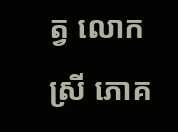ត្វ លោកស្រី ភោគ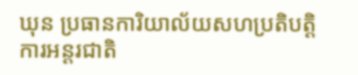ឃុន ប្រធានការិយាល័យសហប្រតិបត្ដិការអន្តរជាតិ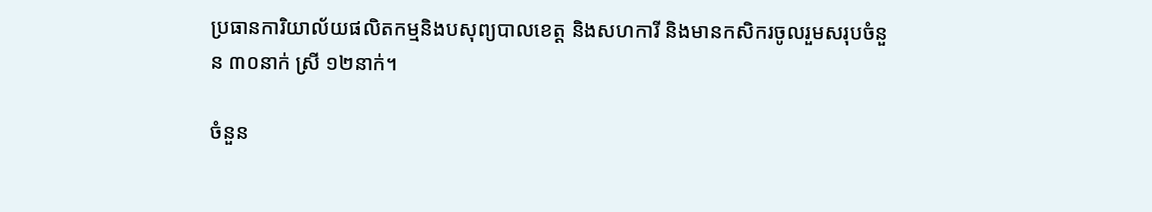ប្រធានការិយាល័យផលិតកម្មនិងបសុព្យបាលខេត្ត និងសហការី និងមានកសិករចូលរួមសរុបចំនួន ៣០នាក់ ស្រី ១២នាក់។

ចំនួន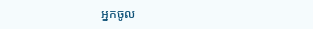អ្នកចូល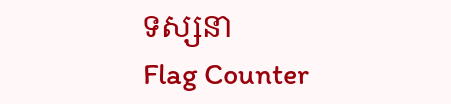ទស្សនា
Flag Counter